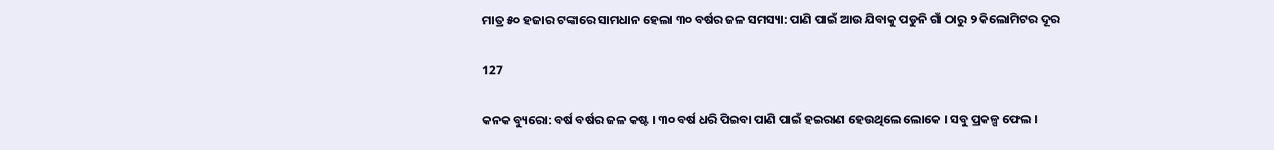ମାତ୍ର ୫୦ ହଜାର ଟଙ୍କାରେ ସାମଧାନ ହେଲା ୩୦ ବର୍ଷର ଜଳ ସମସ୍ୟା: ପାଣି ପାଇଁ ଆଉ ଯିବାକୁ ପଡୁନି ଗାଁ ଠାରୁ ୨ କିଲୋମିଟର ଦୂର

127

କନକ ବ୍ୟୁରୋ: ବର୍ଷ ବର୍ଷର ଜଳ କଷ୍ଟ । ୩୦ ବର୍ଷ ଧରି ପିଇବା ପାଣି ପାଇଁ ହଇରାଣ ହେଉଥିଲେ ଲୋକେ । ସବୁ ପ୍ରକଳ୍ପ ଫେଲ ।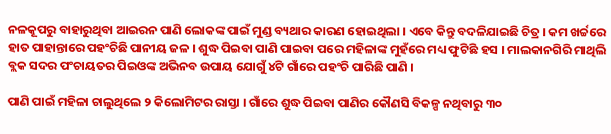ନଳକୂପରୁ ବାହାରୁଥିବା ଆଇରନ ପାଣି ଲୋକଙ୍କ ପାଇଁ ମୁଣ୍ଡ ବ୍ୟଥାର କାରଣ ହୋଇଥିଲା । ଏବେ କିନ୍ତୁ ବଦଳିଯାଇଛି ଚିତ୍ର । କମ ଖର୍ଚ୍ଚରେ ହାତ ପାହାନ୍ତାରେ ପହଂଚିଛି ପାନୀୟ ଜଳ । ଶୁଦ୍ଧ ପିଇବା ପାଣି ପାଇବା ପରେ ମହିଳାଙ୍କ ମୁହଁରେ ମଧ୍ୟ ଫୁଟିଛି ହସ । ମାଲକାନଗିରି ମାଥିଲି ବ୍ଲକ ସଦର ପଂଚାୟତର ପିଇଓଙ୍କ ଅଭିନବ ଉପାୟ ଯୋଗୁଁ ୪ଟି ଗାଁରେ ପହଂଚି ପାରିଛି ପାଣି ।

ପାଣି ପାଇଁ ମହିଳା ଚାଲୁଥିଲେ ୨ କିଲୋମିଟର ରାସ୍ତା । ଗାଁରେ ଶୁଦ୍ଧ ପିଇବା ପାଣିର କୌଣସି ବିକଳ୍ପ ନଥିବାରୁ ୩୦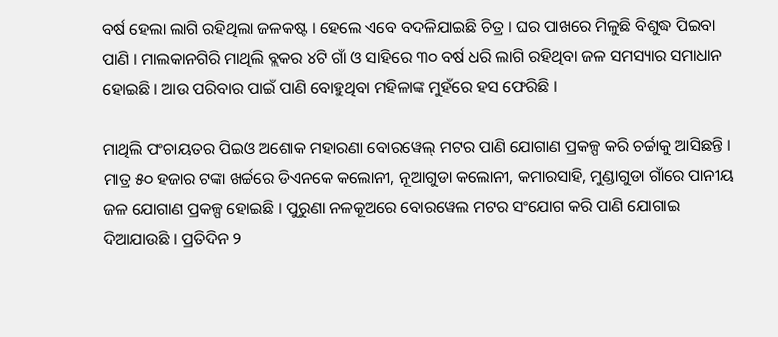ବର୍ଷ ହେଲା ଲାଗି ରହିଥିଲା ଜଳକଷ୍ଟ । ହେଲେ ଏବେ ବଦଳିଯାଇଛି ଚିତ୍ର । ଘର ପାଖରେ ମିଳୁଛି ବିଶୁଦ୍ଧ ପିଇବା ପାଣି । ମାଲକାନଗିରି ମାଥିଲି ବ୍ଲକର ୪ଟି ଗାଁ ଓ ସାହିରେ ୩୦ ବର୍ଷ ଧରି ଲାଗି ରହିଥିବା ଜଳ ସମସ୍ୟାର ସମାଧାନ ହୋଇଛି । ଆଉ ପରିବାର ପାଇଁ ପାଣି ବୋହୁଥିବା ମହିଳାଙ୍କ ମୁହଁରେ ହସ ଫେରିଛି ।

ମାଥିଲି ପଂଚାୟତର ପିଇଓ ଅଶୋକ ମହାରଣା ବୋରୱେଲ୍ ମଟର ପାଣି ଯୋଗାଣ ପ୍ରକଳ୍ପ କରି ଚର୍ଚ୍ଚାକୁ ଆସିଛନ୍ତି । ମାତ୍ର ୫୦ ହଜାର ଟଙ୍କା ଖର୍ଚ୍ଚରେ ଡିଏନକେ କଲୋନୀ, ନୂଆଗୁଡା କଲୋନୀ, କମାରସାହି, ମୁଣ୍ଡାଗୁଡା ଗାଁରେ ପାନୀୟ ଜଳ ଯୋଗାଣ ପ୍ରକଳ୍ପ ହୋଇଛି । ପୁରୁଣା ନଳକୂଅରେ ବୋରୱେଲ ମଟର ସଂଯୋଗ କରି ପାଣି ଯୋଗାଇ ଦିଆଯାଉଛି । ପ୍ରତିଦିନ ୨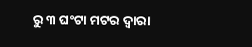ରୁ ୩ ଘଂଟା ମଟର ଦ୍ୱାରା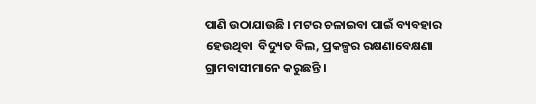ପାଣି ଉଠାଯାଉଛି । ମଟର ଚଳାଇବା ପାଇଁ ବ୍ୟବହାର ହେଉଥିବା  ବିଦ୍ୟୁତ ବିଲ, ପ୍ରକଳ୍ପର ରକ୍ଷଣାବେକ୍ଷଣା ଗ୍ରାମବାସୀମାନେ କରୁଛନ୍ତି ।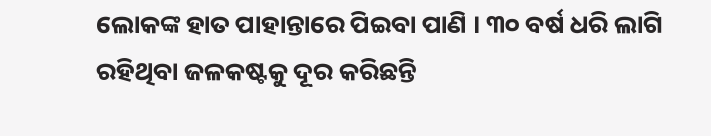ଲୋକଙ୍କ ହାତ ପାହାନ୍ତାରେ ପିଇବା ପାଣି । ୩୦ ବର୍ଷ ଧରି ଲାଗି ରହିଥିବା ଜଳକଷ୍ଟକୁ ଦୂର କରିଛନ୍ତି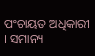ପଂଚାୟତ ଅଧିକାରୀ । ସମାନ୍ୟ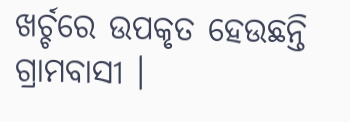ଖର୍ଚ୍ଚରେ ଉପକୃତ ହେଉଛନ୍ତି ଗ୍ରାମବାସୀ ।